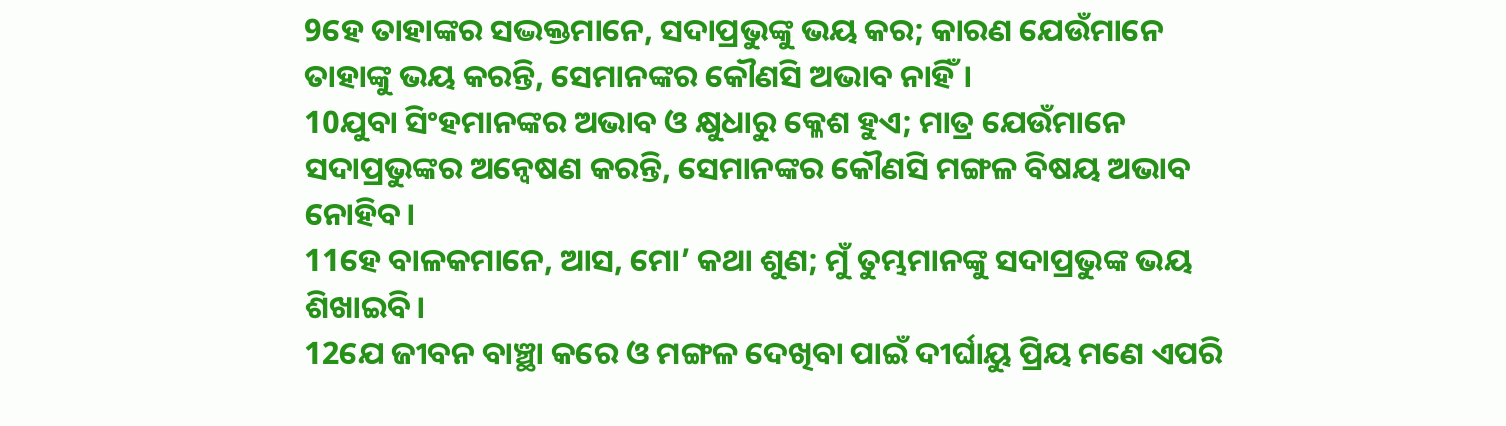9ହେ ତାହାଙ୍କର ସଦ୍ଭକ୍ତମାନେ, ସଦାପ୍ରଭୁଙ୍କୁ ଭୟ କର; କାରଣ ଯେଉଁମାନେ ତାହାଙ୍କୁ ଭୟ କରନ୍ତି, ସେମାନଙ୍କର କୌଣସି ଅଭାବ ନାହିଁ।
10ଯୁବା ସିଂହମାନଙ୍କର ଅଭାବ ଓ କ୍ଷୁଧାରୁ କ୍ଳେଶ ହୁଏ; ମାତ୍ର ଯେଉଁମାନେ ସଦାପ୍ରଭୁଙ୍କର ଅନ୍ୱେଷଣ କରନ୍ତି, ସେମାନଙ୍କର କୌଣସି ମଙ୍ଗଳ ବିଷୟ ଅଭାବ ନୋହିବ।
11ହେ ବାଳକମାନେ, ଆସ, ମୋ’ କଥା ଶୁଣ; ମୁଁ ତୁମ୍ଭମାନଙ୍କୁ ସଦାପ୍ରଭୁଙ୍କ ଭୟ ଶିଖାଇବି।
12ଯେ ଜୀବନ ବାଞ୍ଛା କରେ ଓ ମଙ୍ଗଳ ଦେଖିବା ପାଇଁ ଦୀର୍ଘାୟୁ ପ୍ରିୟ ମଣେ ଏପରି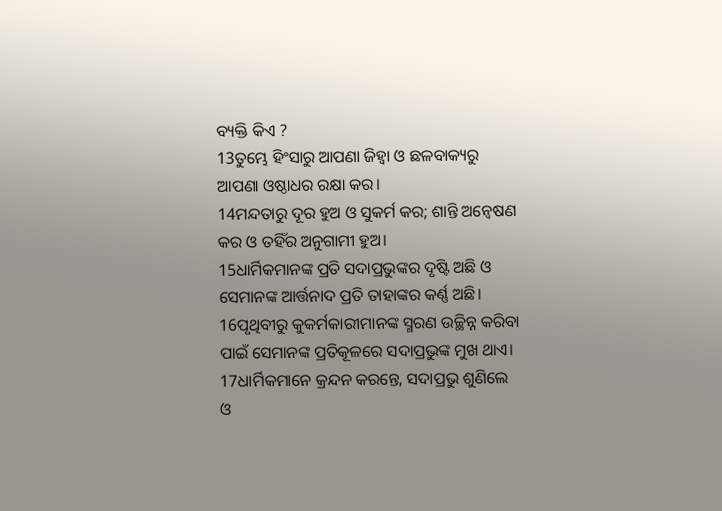ବ୍ୟକ୍ତି କିଏ ?
13ତୁମ୍ଭେ ହିଂସାରୁ ଆପଣା ଜିହ୍ୱା ଓ ଛଳବାକ୍ୟରୁ ଆପଣା ଓଷ୍ଠାଧର ରକ୍ଷା କର।
14ମନ୍ଦତାରୁ ଦୂର ହୁଅ ଓ ସୁକର୍ମ କର; ଶାନ୍ତି ଅନ୍ୱେଷଣ କର ଓ ତହିଁର ଅନୁଗାମୀ ହୁଅ।
15ଧାର୍ମିକମାନଙ୍କ ପ୍ରତି ସଦାପ୍ରଭୁଙ୍କର ଦୃଷ୍ଟି ଅଛି ଓ ସେମାନଙ୍କ ଆର୍ତ୍ତନାଦ ପ୍ରତି ତାହାଙ୍କର କର୍ଣ୍ଣ ଅଛି।
16ପୃଥିବୀରୁ କୁକର୍ମକାରୀମାନଙ୍କ ସ୍ମରଣ ଉଚ୍ଛିନ୍ନ କରିବା ପାଇଁ ସେମାନଙ୍କ ପ୍ରତିକୂଳରେ ସଦାପ୍ରଭୁଙ୍କ ମୁଖ ଥାଏ।
17ଧାର୍ମିକମାନେ କ୍ରନ୍ଦନ କରନ୍ତେ, ସଦାପ୍ରଭୁ ଶୁଣିଲେ ଓ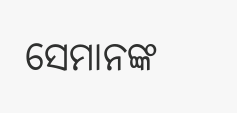ସେମାନଙ୍କ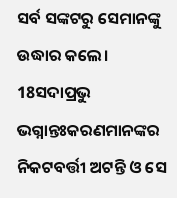ସର୍ବ ସଙ୍କଟରୁ ସେମାନଙ୍କୁ ଉଦ୍ଧାର କଲେ।
18ସଦାପ୍ରଭୁ ଭଗ୍ନାନ୍ତଃକରଣମାନଙ୍କର ନିକଟବର୍ତ୍ତୀ ଅଟନ୍ତି ଓ ସେ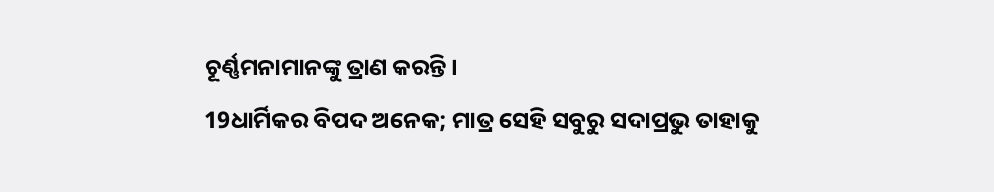ଚୂର୍ଣ୍ଣମନାମାନଙ୍କୁ ତ୍ରାଣ କରନ୍ତି।
19ଧାର୍ମିକର ବିପଦ ଅନେକ; ମାତ୍ର ସେହି ସବୁରୁ ସଦାପ୍ରଭୁ ତାହାକୁ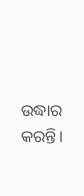ଉଦ୍ଧାର କରନ୍ତି।